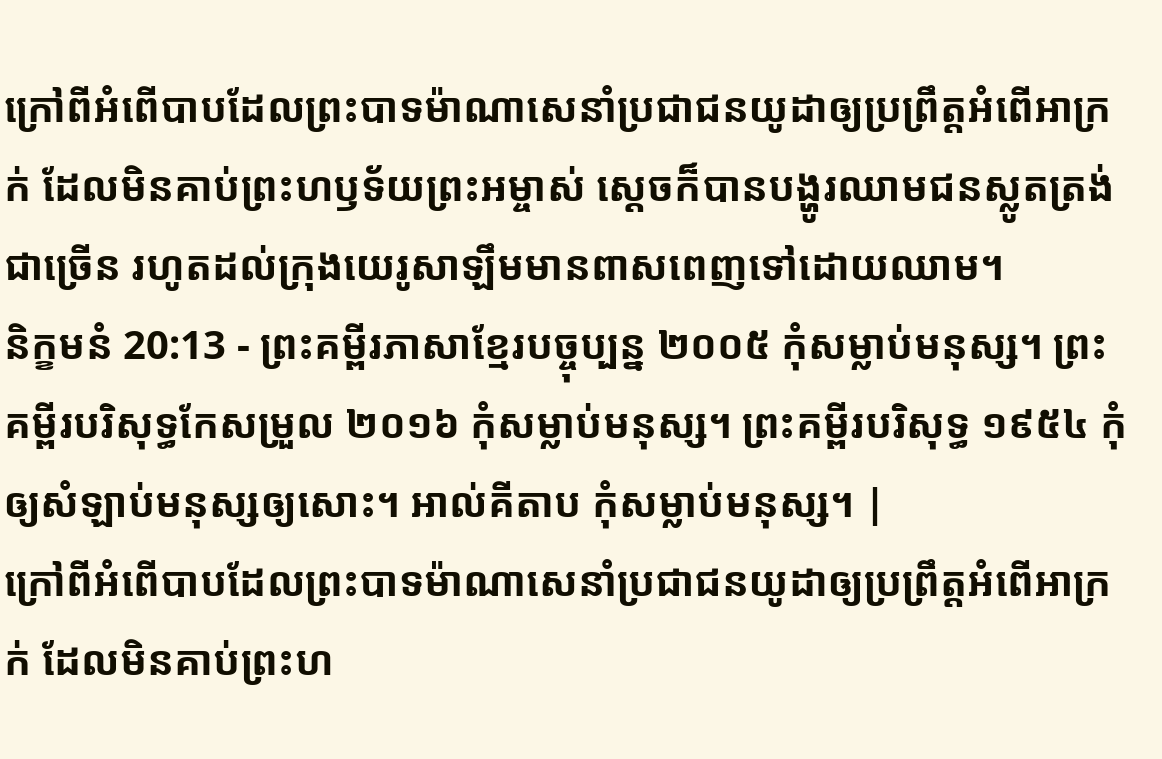ក្រៅពីអំពើបាបដែលព្រះបាទម៉ាណាសេនាំប្រជាជនយូដាឲ្យប្រព្រឹត្តអំពើអាក្រក់ ដែលមិនគាប់ព្រះហឫទ័យព្រះអម្ចាស់ ស្ដេចក៏បានបង្ហូរឈាមជនស្លូតត្រង់ជាច្រើន រហូតដល់ក្រុងយេរូសាឡឹមមានពាសពេញទៅដោយឈាម។
និក្ខមនំ 20:13 - ព្រះគម្ពីរភាសាខ្មែរបច្ចុប្បន្ន ២០០៥ កុំសម្លាប់មនុស្ស។ ព្រះគម្ពីរបរិសុទ្ធកែសម្រួល ២០១៦ កុំសម្លាប់មនុស្ស។ ព្រះគម្ពីរបរិសុទ្ធ ១៩៥៤ កុំឲ្យសំឡាប់មនុស្សឲ្យសោះ។ អាល់គីតាប កុំសម្លាប់មនុស្ស។ |
ក្រៅពីអំពើបាបដែលព្រះបាទម៉ាណាសេនាំប្រជាជនយូដាឲ្យប្រព្រឹត្តអំពើអាក្រក់ ដែលមិនគាប់ព្រះហ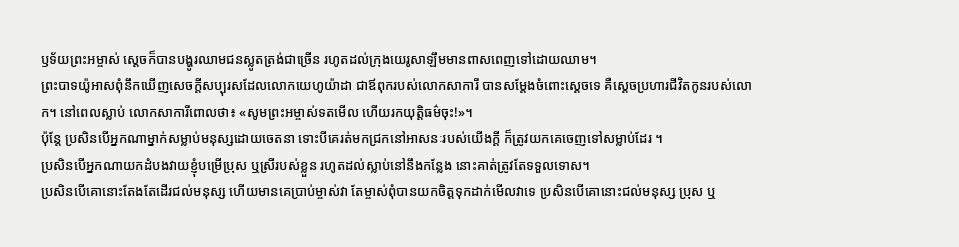ឫទ័យព្រះអម្ចាស់ ស្ដេចក៏បានបង្ហូរឈាមជនស្លូតត្រង់ជាច្រើន រហូតដល់ក្រុងយេរូសាឡឹមមានពាសពេញទៅដោយឈាម។
ព្រះបាទយ៉ូអាសពុំនឹកឃើញសេចក្ដីសប្បុរសដែលលោកយេហូយ៉ាដា ជាឪពុករបស់លោកសាការី បានសម្តែងចំពោះស្ដេចទេ គឺស្ដេចប្រហារជីវិតកូនរបស់លោក។ នៅពេលស្លាប់ លោកសាការីពោលថា៖ «សូមព្រះអម្ចាស់ទតមើល ហើយរកយុត្តិធម៌ចុះ!»។
ប៉ុន្តែ ប្រសិនបើអ្នកណាម្នាក់សម្លាប់មនុស្សដោយចេតនា ទោះបីគេរត់មកជ្រកនៅអាសនៈរបស់យើងក្ដី ក៏ត្រូវយកគេចេញទៅសម្លាប់ដែរ ។
ប្រសិនបើអ្នកណាយកដំបងវាយខ្ញុំបម្រើប្រុស ឬស្រីរបស់ខ្លួន រហូតដល់ស្លាប់នៅនឹងកន្លែង នោះគាត់ត្រូវតែទទួលទោស។
ប្រសិនបើគោនោះតែងតែដើរជល់មនុស្ស ហើយមានគេប្រាប់ម្ចាស់វា តែម្ចាស់ពុំបានយកចិត្តទុកដាក់មើលវាទេ ប្រសិនបើគោនោះជល់មនុស្ស ប្រុស ឬ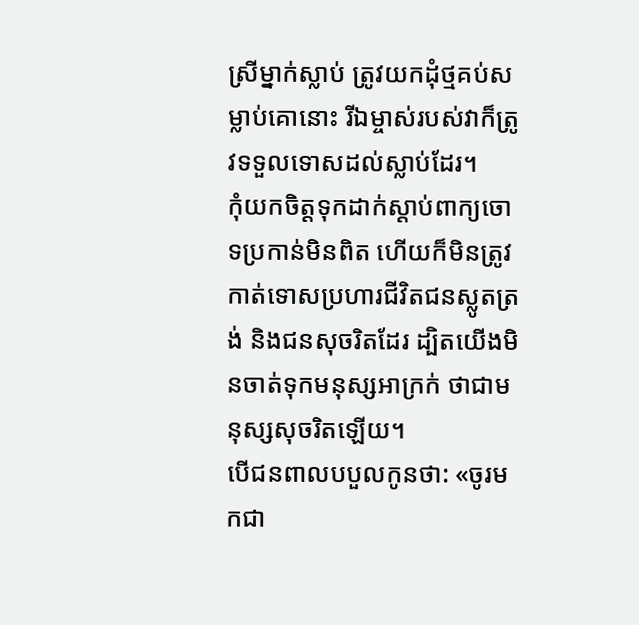ស្រីម្នាក់ស្លាប់ ត្រូវយកដុំថ្មគប់សម្លាប់គោនោះ រីឯម្ចាស់របស់វាក៏ត្រូវទទួលទោសដល់ស្លាប់ដែរ។
កុំយកចិត្តទុកដាក់ស្ដាប់ពាក្យចោទប្រកាន់មិនពិត ហើយក៏មិនត្រូវកាត់ទោសប្រហារជីវិតជនស្លូតត្រង់ និងជនសុចរិតដែរ ដ្បិតយើងមិនចាត់ទុកមនុស្សអាក្រក់ ថាជាមនុស្សសុចរិតឡើយ។
បើជនពាលបបួលកូនថា: «ចូរមកជា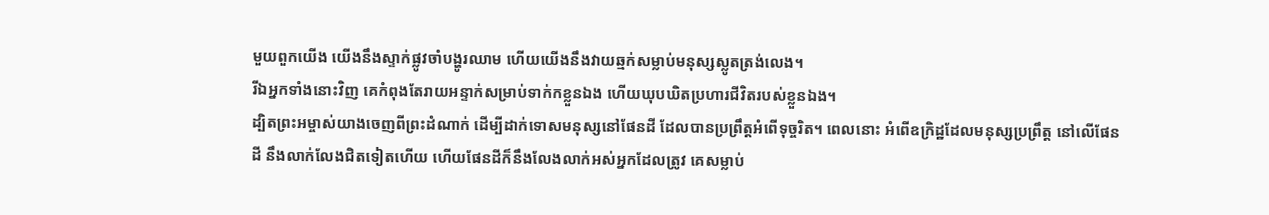មួយពួកយើង យើងនឹងស្ទាក់ផ្លូវចាំបង្ហូរឈាម ហើយយើងនឹងវាយឆ្មក់សម្លាប់មនុស្សស្លូតត្រង់លេង។
រីឯអ្នកទាំងនោះវិញ គេកំពុងតែរាយអន្ទាក់សម្រាប់ទាក់កខ្លួនឯង ហើយឃុបឃិតប្រហារជីវិតរបស់ខ្លួនឯង។
ដ្បិតព្រះអម្ចាស់យាងចេញពីព្រះដំណាក់ ដើម្បីដាក់ទោសមនុស្សនៅផែនដី ដែលបានប្រព្រឹត្តអំពើទុច្ចរិត។ ពេលនោះ អំពើឧក្រិដ្ឋដែលមនុស្សប្រព្រឹត្ត នៅលើផែនដី នឹងលាក់លែងជិតទៀតហើយ ហើយផែនដីក៏នឹងលែងលាក់អស់អ្នកដែលត្រូវ គេសម្លាប់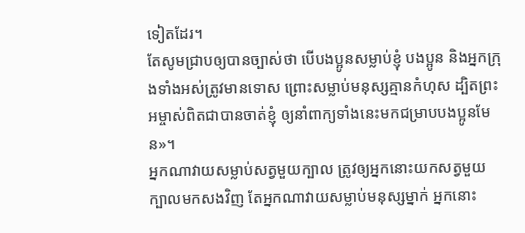ទៀតដែរ។
តែសូមជ្រាបឲ្យបានច្បាស់ថា បើបងប្អូនសម្លាប់ខ្ញុំ បងប្អូន និងអ្នកក្រុងទាំងអស់ត្រូវមានទោស ព្រោះសម្លាប់មនុស្សគ្មានកំហុស ដ្បិតព្រះអម្ចាស់ពិតជាបានចាត់ខ្ញុំ ឲ្យនាំពាក្យទាំងនេះមកជម្រាបបងប្អូនមែន»។
អ្នកណាវាយសម្លាប់សត្វមួយក្បាល ត្រូវឲ្យអ្នកនោះយកសត្វមួយក្បាលមកសងវិញ តែអ្នកណាវាយសម្លាប់មនុស្សម្នាក់ អ្នកនោះ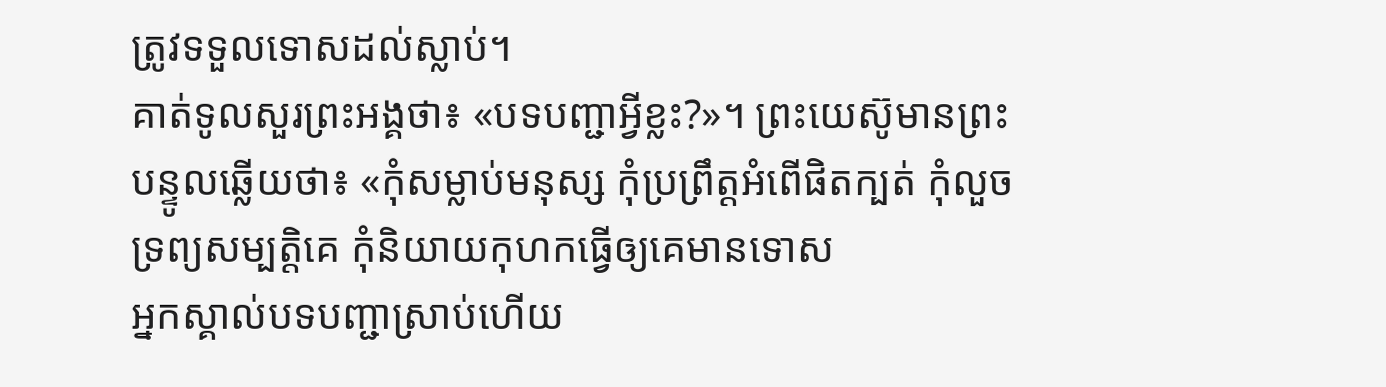ត្រូវទទួលទោសដល់ស្លាប់។
គាត់ទូលសួរព្រះអង្គថា៖ «បទបញ្ជាអ្វីខ្លះ?»។ ព្រះយេស៊ូមានព្រះបន្ទូលឆ្លើយថា៖ «កុំសម្លាប់មនុស្ស កុំប្រព្រឹត្តអំពើផិតក្បត់ កុំលួចទ្រព្យសម្បត្តិគេ កុំនិយាយកុហកធ្វើឲ្យគេមានទោស
អ្នកស្គាល់បទបញ្ជាស្រាប់ហើយ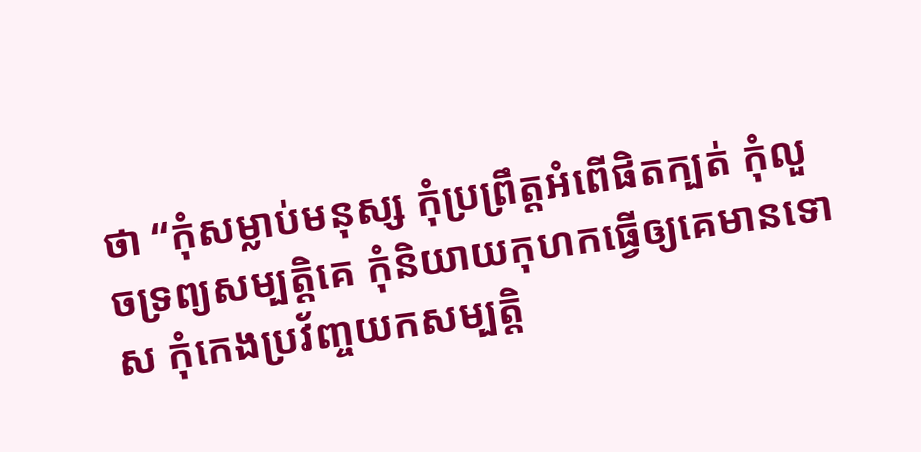ថា “កុំសម្លាប់មនុស្ស កុំប្រព្រឹត្តអំពើផិតក្បត់ កុំលួចទ្រព្យសម្បត្តិគេ កុំនិយាយកុហកធ្វើឲ្យគេមានទោស កុំកេងប្រវ័ញ្ចយកសម្បត្តិ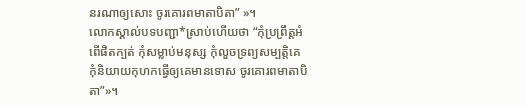នរណាឲ្យសោះ ចូរគោរពមាតាបិតា” »។
លោកស្គាល់បទបញ្ជា*ស្រាប់ហើយថា “កុំប្រព្រឹត្តអំពើផិតក្បត់ កុំសម្លាប់មនុស្ស កុំលួចទ្រព្យសម្បត្តិគេ កុំនិយាយកុហកធ្វើឲ្យគេមានទោស ចូរគោរពមាតាបិតា”»។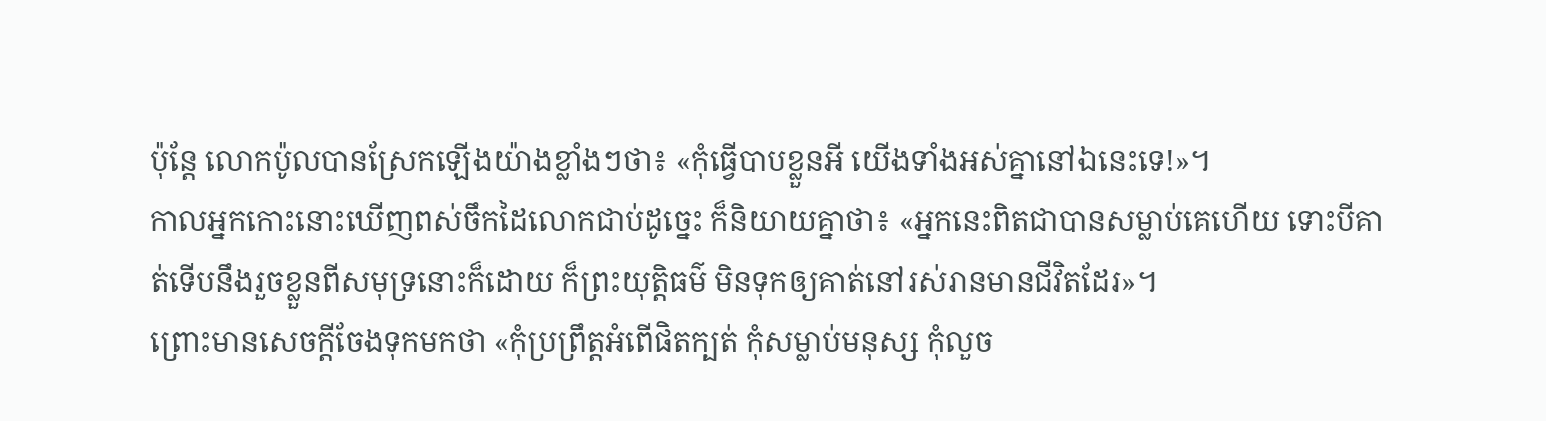ប៉ុន្តែ លោកប៉ូលបានស្រែកឡើងយ៉ាងខ្លាំងៗថា៖ «កុំធ្វើបាបខ្លួនអី យើងទាំងអស់គ្នានៅឯនេះទេ!»។
កាលអ្នកកោះនោះឃើញពស់ចឹកដៃលោកជាប់ដូច្នេះ ក៏និយាយគ្នាថា៖ «អ្នកនេះពិតជាបានសម្លាប់គេហើយ ទោះបីគាត់ទើបនឹងរួចខ្លួនពីសមុទ្រនោះក៏ដោយ ក៏ព្រះយុត្តិធម៌ មិនទុកឲ្យគាត់នៅរស់រានមានជីវិតដែរ»។
ព្រោះមានសេចក្ដីចែងទុកមកថា «កុំប្រព្រឹត្តអំពើផិតក្បត់ កុំសម្លាប់មនុស្ស កុំលួច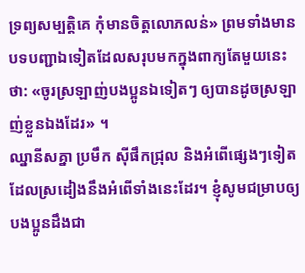ទ្រព្យសម្បត្តិគេ កុំមានចិត្តលោភលន់» ព្រមទាំងមានបទបញ្ជាឯទៀតដែលសរុបមកក្នុងពាក្យតែមួយនេះថា: «ចូរស្រឡាញ់បងប្អូនឯទៀតៗ ឲ្យបានដូចស្រឡាញ់ខ្លួនឯងដែរ» ។
ឈ្នានីសគ្នា ប្រមឹក ស៊ីផឹកជ្រុល និងអំពើផ្សេងៗទៀត ដែលស្រដៀងនឹងអំពើទាំងនេះដែរ។ ខ្ញុំសូមជម្រាបឲ្យបងប្អូនដឹងជា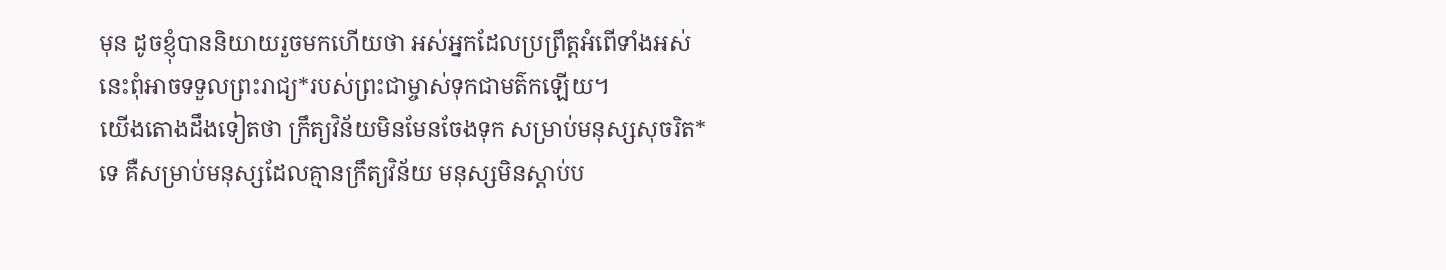មុន ដូចខ្ញុំបាននិយាយរួចមកហើយថា អស់អ្នកដែលប្រព្រឹត្តអំពើទាំងអស់នេះពុំអាចទទួលព្រះរាជ្យ*របស់ព្រះជាម្ចាស់ទុកជាមត៌កឡើយ។
យើងតោងដឹងទៀតថា ក្រឹត្យវិន័យមិនមែនចែងទុក សម្រាប់មនុស្សសុចរិត*ទេ គឺសម្រាប់មនុស្សដែលគ្មានក្រឹត្យវិន័យ មនុស្សមិនស្ដាប់ប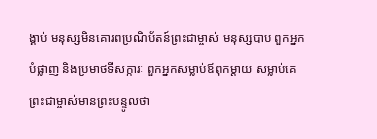ង្គាប់ មនុស្សមិនគោរពប្រណិប័តន៍ព្រះជាម្ចាស់ មនុស្សបាប ពួកអ្នកបំផ្លាញ និងប្រមាថទីសក្ការៈ ពួកអ្នកសម្លាប់ឪពុកម្ដាយ សម្លាប់គេ
ព្រះជាម្ចាស់មានព្រះបន្ទូលថា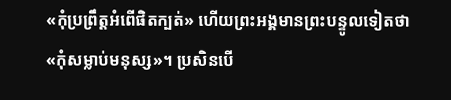«កុំប្រព្រឹត្តអំពើផិតក្បត់» ហើយព្រះអង្គមានព្រះបន្ទូលទៀតថា «កុំសម្លាប់មនុស្ស»។ ប្រសិនបើ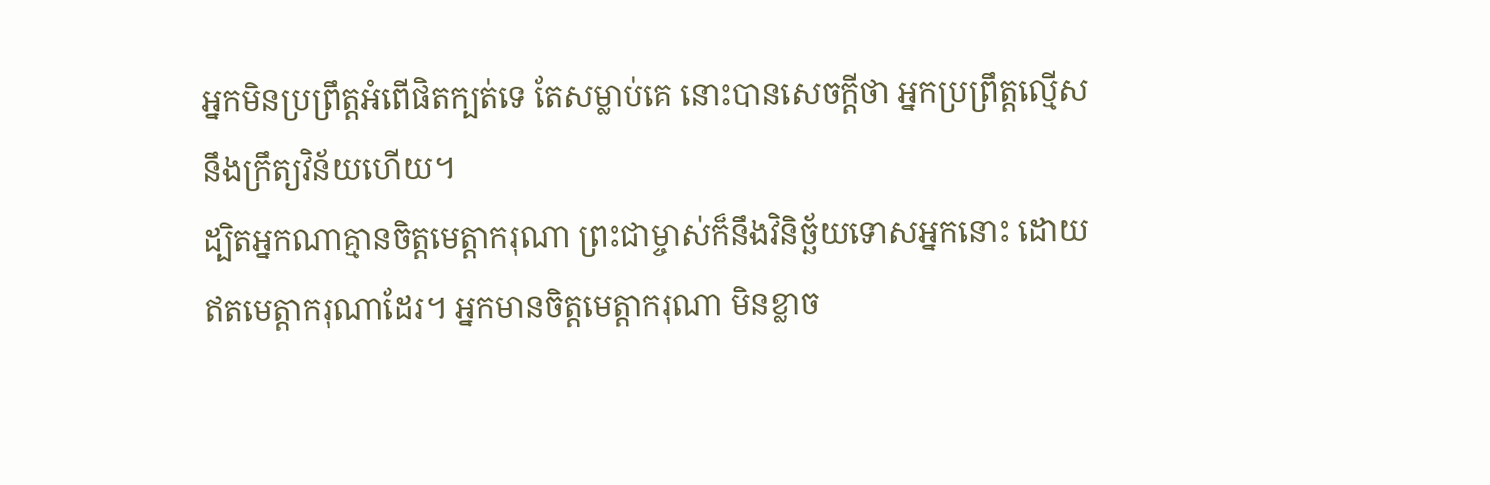អ្នកមិនប្រព្រឹត្តអំពើផិតក្បត់ទេ តែសម្លាប់គេ នោះបានសេចក្ដីថា អ្នកប្រព្រឹត្តល្មើសនឹងក្រឹត្យវិន័យហើយ។
ដ្បិតអ្នកណាគ្មានចិត្តមេត្តាករុណា ព្រះជាម្ចាស់ក៏នឹងវិនិច្ឆ័យទោសអ្នកនោះ ដោយឥតមេត្តាករុណាដែរ។ អ្នកមានចិត្តមេត្តាករុណា មិនខ្លាច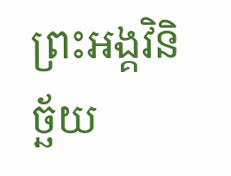ព្រះអង្គវិនិច្ឆ័យ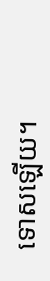ទោសឡើយ។